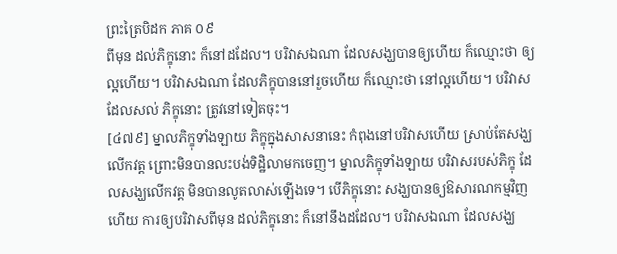ព្រះត្រៃបិដក ភាគ ០៩
ពីមុន ដល់ភិក្ខុនោះ ក៏នៅដដែល។ បរិវាសឯណា ដែលសង្ឃបានឲ្យហើយ ក៏ឈ្មោះថា ឲ្យល្អហើយ។ បរិវាសឯណា ដែលភិក្ខុបាននៅរួចហើយ ក៏ឈ្មោះថា នៅល្អហើយ។ បរិវាសដែលសល់ ភិក្ខុនោះ ត្រូវនៅទៀតចុះ។
[៤៧៩] ម្នាលភិក្ខុទាំងឡាយ ភិក្ខុក្នុងសាសនានេះ កំពុងនៅបរិវាសហើយ ស្រាប់តែសង្ឃលើកវត្ត ព្រោះមិនបានលះបង់ទិដ្ឋិលាមកចេញ។ ម្នាលភិក្ខុទាំងឡាយ បរិវាសរបស់ភិក្ខុ ដែលសង្ឃលើកវត្ត មិនបានលូតលាស់ឡើងទេ។ បើភិក្ខុនោះ សង្ឃបានឲ្យឱសារណកម្មវិញហើយ ការឲ្យបរិវាសពីមុន ដល់ភិក្ខុនោះ ក៏នៅនឹងដដែល។ បរិវាសឯណា ដែលសង្ឃ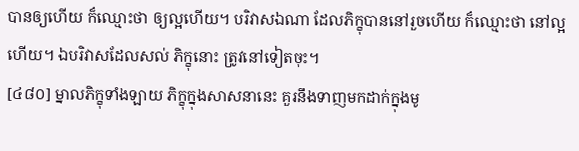បានឲ្យហើយ ក៏ឈ្មោះថា ឲ្យល្អហើយ។ បរិវាសឯណា ដែលភិក្ខុបាននៅរួចហើយ ក៏ឈ្មោះថា នៅល្អហើយ។ ឯបរិវាសដែលសល់ ភិក្ខុនោះ ត្រូវនៅទៀតចុះ។
[៤៨០] ម្នាលភិក្ខុទាំងឡាយ ភិក្ខុក្នុងសាសនានេះ គួរនឹងទាញមកដាក់ក្នុងមូ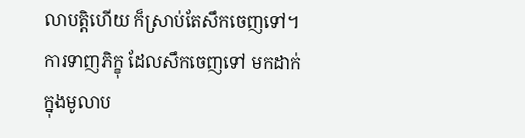លាបត្តិហើយ ក៏ស្រាប់តែសឹកចេញទៅ។ ការទាញភិក្ខុ ដែលសឹកចេញទៅ មកដាក់ក្នុងមូលាប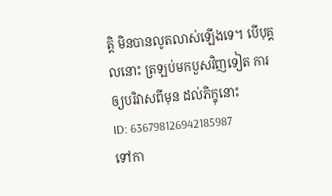ត្តិ មិនបានលូតលាស់ឡើងទេ។ បើបុគ្គលនោះ ត្រឡប់មកបួសវិញទៀត ការឲ្យបរិវាសពីមុន ដល់ភិក្ខុនោះ
ID: 636798126942185987
ទៅកា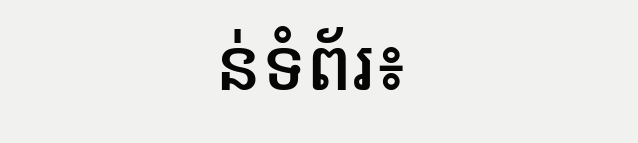ន់ទំព័រ៖